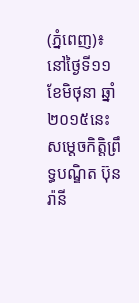(ភ្នំពេញ)៖ នៅថ្ងៃទី១១ ខែមិថុនា ឆ្នាំ២០១៥នេះ សម្តេចកិត្តិព្រឹទ្ធបណ្ឌិត ប៊ុន រ៉ានី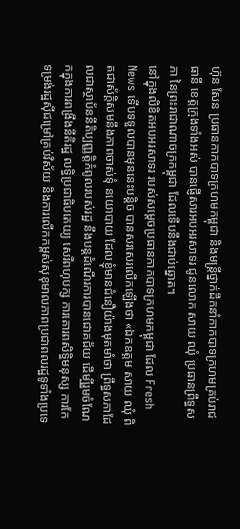ហ៊ុន សែន ប្រធានកាកបាទក្រហមកម្ពុជា និងមន្រ្តីថ្នាក់ដឹកនាំកាកបាទក្រហមគ្រប់រាជធានី ខេត្តក្រុងទាំងអស់ បានផ្ញើសារអបអរសាទរ ជូនលោក សាយ ឈុំ ប្រធានព្រឹទ្ធសភា នៃព្រះរាជាណាចក្រកម្ពុជា ដែលទើបនឹងជាប់ឆ្នោត។
នៅក្នុងលិខិតអបអរសាទរ របស់សម្តេចប្រធានកាកបាទក្រហមកម្ពុជា ដែល Fresh News ទើបទទួលបានមុននេះបន្តិច បានសរសេរលើកឡើងថា «ឯកឧត្តម សាយ ឈុំ ពិតជាស័កិ្តសមនឹងភាពចាស់ទុំ នយោបាយ ដែលខ្ញុំមានជំនឿយ៉ាងមុតមាំថា ព្រឹទ្ធសភាដែលជាស្ថាប័ននីតិប្បញ្ញតិ្តកំពូលរបស់រដ្ឋ នឹងបន្តដំណើរការបានជោគជ័យ ដើម្បីរួមចំណែកក្នុងការពង្រឹងនីតិរដ្ឋ លទ្ធិប្រជាធិបតេយ្យ សេរីពហុបក្ស ការគោរពសិទិ្ធមនុស្ស ការកែទម្រង់រដ្ឋស៊ីជម្រៅគ្រប់វិស័យ និងការលើកកម្ពស់សុខុមាលភាពប្រជាពលរដ្ឋទូទាំងប្រទេ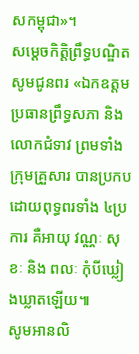សកម្ពុជា»។
សម្តេចកិត្តិព្រឹទ្ធបណ្ឌិត សូមជូនពរ «ឯកឧត្តម ប្រធានព្រឹទ្ធសភា និងលោកជំទាវ ព្រមទាំងក្រុមគ្រួសារ បានប្រកបដោយពុទ្ធពរទាំង ៤ប្រការ គឺអាយុ វណ្ណៈ សុខៈ និង ពលៈ កុំបីឃ្លៀងឃ្លាតឡើយ៕
សូមអានលិ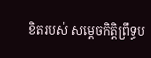ខិតរបស់ សម្តេចកិត្តិព្រឹទ្ធប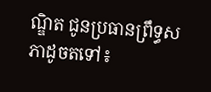ណ្ឌិត ជូនប្រធានព្រឹទ្ធសភាដូចតទៅ៖